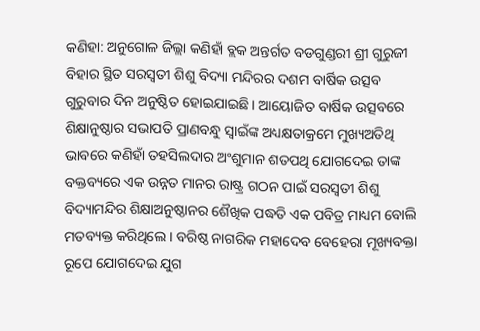କଣିହା: ଅନୁଗୋଳ ଜିଲ୍ଲା କଣିହାଁ ବ୍ଲକ ଅନ୍ତର୍ଗତ ବଡଗୁଣ୍ଡରୀ ଶ୍ରୀ ଗୁରୁଜୀ ବିହାର ସ୍ଥିତ ସରସ୍ୱତୀ ଶିଶୁ ବିଦ୍ୟା ମନ୍ଦିରର ଦଶମ ବାର୍ଷିକ ଉତ୍ସବ ଗୁରୁବାର ଦିନ ଅନୁଷ୍ଠିତ ହୋଇଯାଇଛି । ଆୟୋଜିତ ବାର୍ଷିକ ଉତ୍ସବରେ ଶିକ୍ଷାନୁଷ୍ଠାର ସଭାପତି ପ୍ରାଣବନ୍ଧୁ ସ୍ୱାଇଁଙ୍କ ଅଧ୍ୟକ୍ଷତାକ୍ରମେ ମୁଖ୍ୟଅତିଥି ଭାବରେ କଣିହାଁ ତହସିଲଦାର ଅଂଶୁମାନ ଶତପଥି ଯୋଗଦେଇ ତାଙ୍କ ବକ୍ତବ୍ୟରେ ଏକ ଉନ୍ନତ ମାନର ରାଷ୍ଟ୍ର ଗଠନ ପାଇଁ ସରସ୍ୱତୀ ଶିଶୁ ବିଦ୍ୟାମନ୍ଦିର ଶିକ୍ଷାଅନୁଷ୍ଠାନର ଶୈଖିକ ପଦ୍ଧତି ଏକ ପବିତ୍ର ମାଧ୍ୟମ ବୋଲି ମତବ୍ୟକ୍ତ କରିଥିଲେ । ବରିଷ୍ଠ ନାଗରିକ ମହାଦେବ ବେହେରା ମୂଖ୍ୟବକ୍ତା ରୂପେ ଯୋଗଦେଇ ଯୁଗ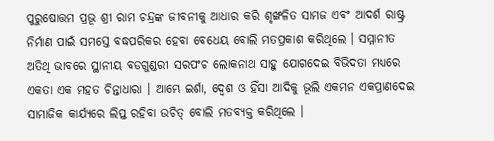ପୁରୁଷୋତ୍ତମ ପ୍ରଭୂ ଶ୍ରୀ ରାମ ଚନ୍ଦ୍ରଙ୍କ ଜୀବନୀକୁ ଆଧାର କରି ଶୃଙ୍ଖଳିତ ସାମଜ ଏବଂ ଆଦର୍ଶ ରାଷ୍ଟ୍ର ନିର୍ମାଣ ପାଇଁ ସମସ୍ତେ ବଦ୍ଧପରିକର ହେବା ବେଧେୟ ବୋଲି ମତପ୍ରକାଶ କରିଥିଲେ । ସମ୍ମାନୀତ ଅତିଥି ଭାବରେ ସ୍ଥାନୀୟ ବଡଗୁଣ୍ଡରୀ ସରପଂଚ ଲୋକନାଥ ସାହୁ ଯୋଗଦେଇ ବିଭିଦତା ମଧ୍ୟରେ ଏକତା ଏକ ମହତ ଚିନ୍ତାଧାରା । ଆମ୍ଭେ ଇର୍ଶା, ଦ୍ୱେଶ ଓ ହିଁସା ଆଦିକୁ ଭୂଲି ଏକମନ ଏକପ୍ରାଣଦେଇ ସାମାଜିକ କାର୍ଯ୍ୟରେ ଲିପ୍ତ ରହିବା ଉଚିତ୍ ବୋଲି ମତବ୍ୟକ୍ତ କରିଥିଲେ ।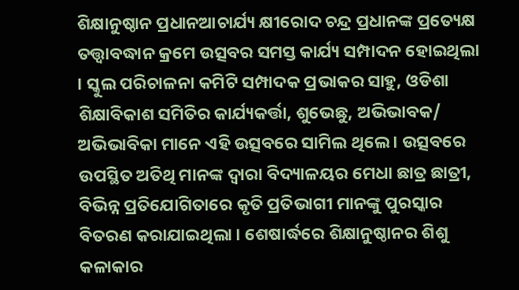ଶିକ୍ଷାନୁଷ୍ଠାନ ପ୍ରଧାନଆଚାର୍ଯ୍ୟ କ୍ଷୀରୋଦ ଚନ୍ଦ୍ର ପ୍ରଧାନଙ୍କ ପ୍ରତ୍ୟେକ୍ଷ ତତ୍ତ୍ୱାବଦ୍ଧାନ କ୍ରମେ ଉତ୍ସବର ସମସ୍ତ କାର୍ଯ୍ୟ ସମ୍ପାଦନ ହୋଇଥିଲା । ସ୍କୁଲ ପରିଚାଳନା କମିଟି ସମ୍ପାଦକ ପ୍ରଭାକର ସାହୁ, ଓଡିଶା ଶିକ୍ଷାବିକାଶ ସମିତିର କାର୍ଯ୍ୟକର୍ତ୍ତା, ଶୁଭେଛୁ, ଅଭିଭାବକ/ ଅଭିଭାବିକା ମାନେ ଏହି ଉତ୍ସବରେ ସାମିଲ ଥିଲେ । ଉତ୍ସବରେ ଉପସ୍ଥିତ ଅତିଥି ମାନଙ୍କ ଦ୍ୱାରା ବିଦ୍ୟାଳୟର ମେଧା ଛାତ୍ର ଛାତ୍ରୀ, ବିଭିନ୍ନ ପ୍ରତିଯୋଗିତାରେ କୃତି ପ୍ରତିଭାଗୀ ମାନଙ୍କୁ ପୁରସ୍କାର ବିତରଣ କରାଯାଇଥିଲା । ଶେଷାର୍ଦ୍ଧରେ ଶିକ୍ଷାନୁଷ୍ଠାନର ଶିଶୁ କଳାକାର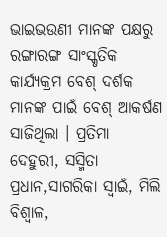ଭାଇଭଉଣୀ ମାନଙ୍କ ପକ୍ଷରୁ ରଙ୍ଗାରଙ୍ଗ ସାଂସ୍କୃତିକ କାର୍ଯ୍ୟକ୍ରମ ବେଶ୍ ଦର୍ଶକ ମାନଙ୍କ ପାଇଁ ବେଶ୍ ଆକର୍ଷଣ ସାଜିଥିଲା । ପ୍ରତିମା ଦେହୁରୀ, ସସ୍ମିତା ପ୍ରଧାନ,ସାଗରିକା ସ୍ୱାଇଁ, ମିଲି ବିଶ୍ୱାଳ,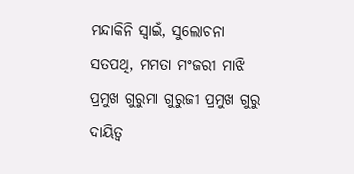ମନ୍ଦାକିନି ସ୍ୱାଇଁ, ସୁଲୋଚନା ସତପଥି, ମମତା ମଂଜରୀ ମାଝି ପ୍ରମୁଖ ଗୁରୁମା ଗୁରୁଜୀ ପ୍ରମୁଖ ଗୁରୁ ଦାୟିତ୍ୱ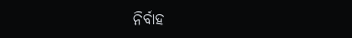ନିର୍ବାହ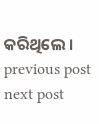କରିଥିଲେ ।
previous post
next post